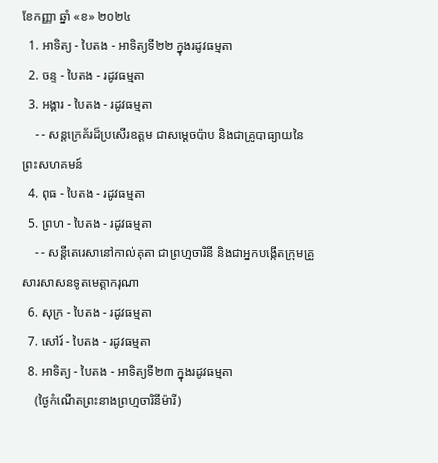ខែកញ្ញា ឆ្នាំ «ខ» ២០២៤
  1. អាទិត្យ - បៃតង - អាទិត្យទី២២ ក្នុងរដូវធម្មតា
  2. ចន្ទ - បៃតង - រដូវធម្មតា
  3. អង្គារ - បៃតង - រដូវធម្មតា
    - - សន្តក្រេគ័រដ៏ប្រសើរឧត្តម ជាសម្ដេចប៉ាប និងជាគ្រូបាធ្យាយនៃព្រះសហគមន៍
  4. ពុធ - បៃតង - រដូវធម្មតា
  5. ព្រហ - បៃតង - រដូវធម្មតា
    - - សន្តីតេរេសានៅកាល់គុតា ជាព្រហ្មចារិនី និងជាអ្នកបង្កើតក្រុមគ្រួសារសាសនទូតមេត្ដាករុណា
  6. សុក្រ - បៃតង - រដូវធម្មតា
  7. សៅរ៍ - បៃតង - រដូវធម្មតា
  8. អាទិត្យ - បៃតង - អាទិត្យទី២៣ ក្នុងរដូវធម្មតា
    (ថ្ងៃកំណើតព្រះនាងព្រហ្មចារិនីម៉ារី)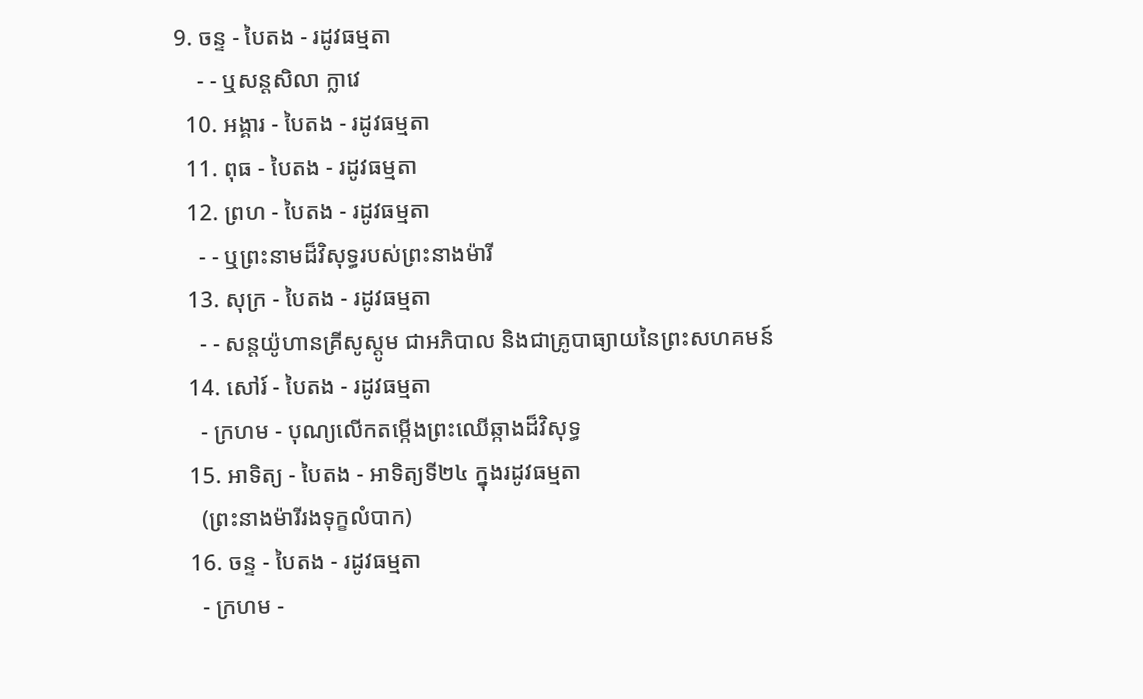9. ចន្ទ - បៃតង - រដូវធម្មតា
    - - ឬសន្តសិលា ក្លាវេ
  10. អង្គារ - បៃតង - រដូវធម្មតា
  11. ពុធ - បៃតង - រដូវធម្មតា
  12. ព្រហ - បៃតង - រដូវធម្មតា
    - - ឬព្រះនាមដ៏វិសុទ្ធរបស់ព្រះនាងម៉ារី
  13. សុក្រ - បៃតង - រដូវធម្មតា
    - - សន្តយ៉ូហានគ្រីសូស្តូម ជាអភិបាល និងជាគ្រូបាធ្យាយនៃព្រះសហគមន៍
  14. សៅរ៍ - បៃតង - រដូវធម្មតា
    - ក្រហម - បុណ្យលើកតម្កើងព្រះឈើឆ្កាងដ៏វិសុទ្ធ
  15. អាទិត្យ - បៃតង - អាទិត្យទី២៤ ក្នុងរដូវធម្មតា
    (ព្រះនាងម៉ារីរងទុក្ខលំបាក)
  16. ចន្ទ - បៃតង - រដូវធម្មតា
    - ក្រហម -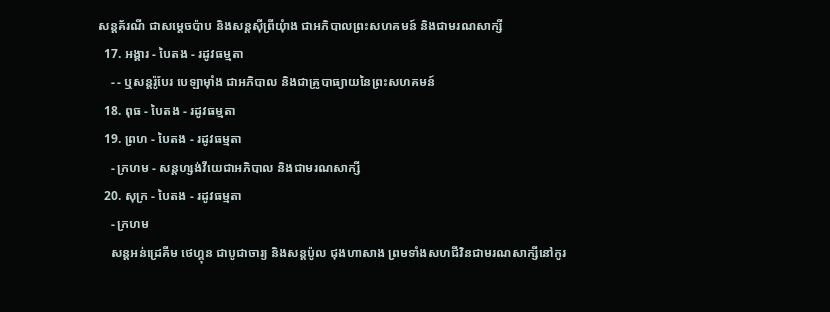សន្តគ័រណី ជាសម្ដេចប៉ាប និងសន្តស៊ីព្រីយុំាង ជាអភិបាលព្រះសហគមន៍ និងជាមរណសាក្សី
  17. អង្គារ - បៃតង - រដូវធម្មតា
    - - ឬសន្តរ៉ូបែរ បេឡាម៉ាំង ជាអភិបាល និងជាគ្រូបាធ្យាយនៃព្រះសហគមន៍
  18. ពុធ - បៃតង - រដូវធម្មតា
  19. ព្រហ - បៃតង - រដូវធម្មតា
    - ក្រហម - សន្តហ្សង់វីយេជាអភិបាល និងជាមរណសាក្សី
  20. សុក្រ - បៃតង - រដូវធម្មតា
    - ក្រហម
    សន្តអន់ដ្រេគីម ថេហ្គុន ជាបូជាចារ្យ និងសន្តប៉ូល ជុងហាសាង ព្រមទាំងសហជីវិនជាមរណសាក្សីនៅកូរ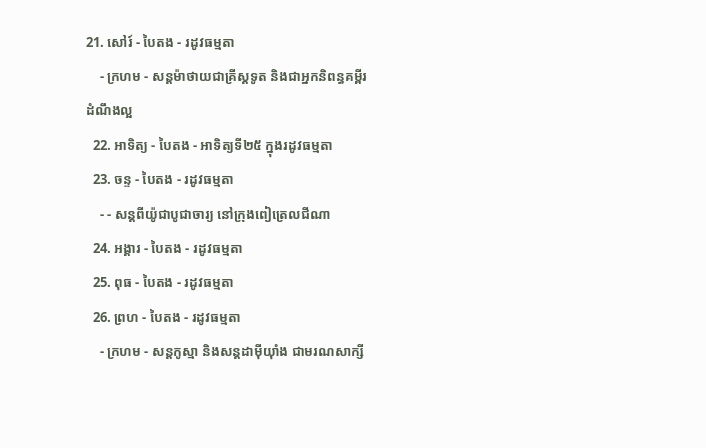21. សៅរ៍ - បៃតង - រដូវធម្មតា
    - ក្រហម - សន្តម៉ាថាយជាគ្រីស្តទូត និងជាអ្នកនិពន្ធគម្ពីរដំណឹងល្អ
  22. អាទិត្យ - បៃតង - អាទិត្យទី២៥ ក្នុងរដូវធម្មតា
  23. ចន្ទ - បៃតង - រដូវធម្មតា
    - - សន្តពីយ៉ូជាបូជាចារ្យ នៅក្រុងពៀត្រេលជីណា
  24. អង្គារ - បៃតង - រដូវធម្មតា
  25. ពុធ - បៃតង - រដូវធម្មតា
  26. ព្រហ - បៃតង - រដូវធម្មតា
    - ក្រហម - សន្តកូស្មា និងសន្តដាម៉ីយុាំង ជាមរណសាក្សី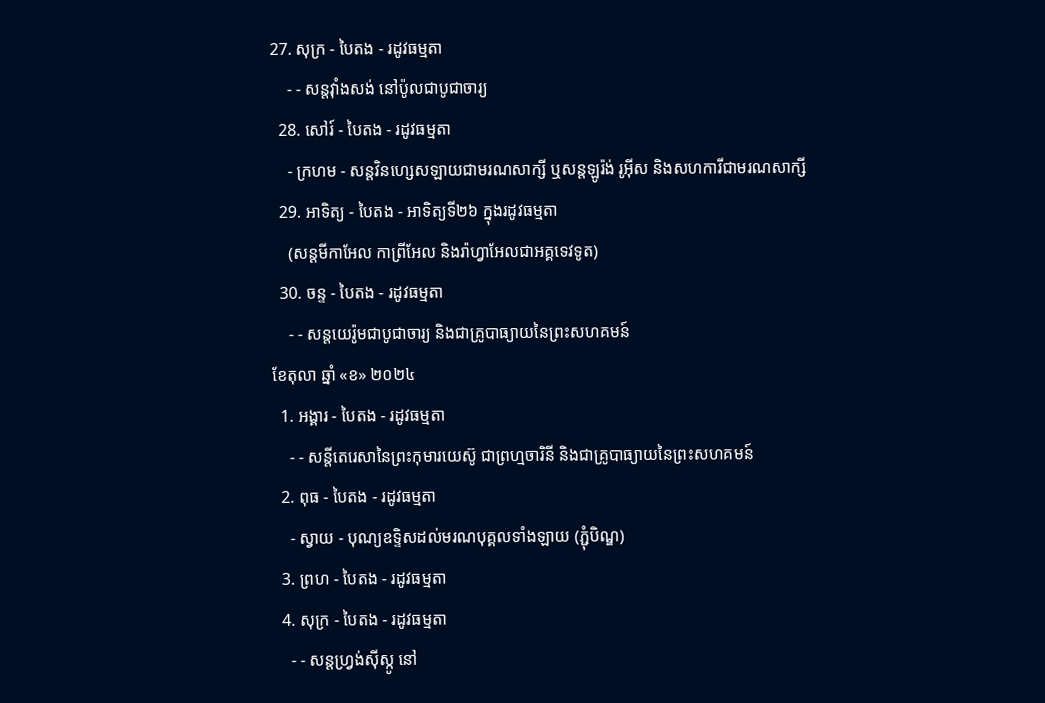27. សុក្រ - បៃតង - រដូវធម្មតា
    - - សន្តវុាំងសង់ នៅប៉ូលជាបូជាចារ្យ
  28. សៅរ៍ - បៃតង - រដូវធម្មតា
    - ក្រហម - សន្តវិនហ្សេសឡាយជាមរណសាក្សី ឬសន្តឡូរ៉ង់ រូអ៊ីស និងសហការីជាមរណសាក្សី
  29. អាទិត្យ - បៃតង - អាទិត្យទី២៦ ក្នុងរដូវធម្មតា
    (សន្តមីកាអែល កាព្រីអែល និងរ៉ាហ្វាអែលជាអគ្គទេវទូត)
  30. ចន្ទ - បៃតង - រដូវធម្មតា
    - - សន្ដយេរ៉ូមជាបូជាចារ្យ និងជាគ្រូបាធ្យាយនៃព្រះសហគមន៍
ខែតុលា ឆ្នាំ «ខ» ២០២៤
  1. អង្គារ - បៃតង - រដូវធម្មតា
    - - សន្តីតេរេសានៃព្រះកុមារយេស៊ូ ជាព្រហ្មចារិនី និងជាគ្រូបាធ្យាយនៃព្រះសហគមន៍
  2. ពុធ - បៃតង - រដូវធម្មតា
    - ស្វាយ - បុណ្យឧទ្ទិសដល់មរណបុគ្គលទាំងឡាយ (ភ្ជុំបិណ្ឌ)
  3. ព្រហ - បៃតង - រដូវធម្មតា
  4. សុក្រ - បៃតង - រដូវធម្មតា
    - - សន្តហ្វ្រង់ស៊ីស្កូ នៅ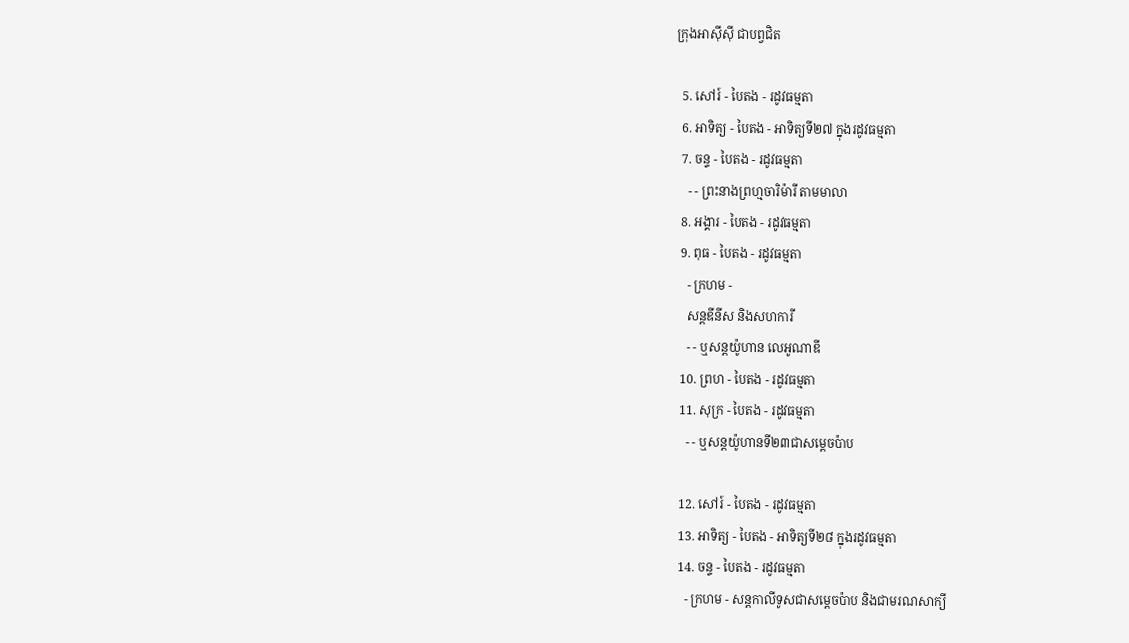ក្រុងអាស៊ីស៊ី ជាបព្វជិត

  5. សៅរ៍ - បៃតង - រដូវធម្មតា
  6. អាទិត្យ - បៃតង - អាទិត្យទី២៧ ក្នុងរដូវធម្មតា
  7. ចន្ទ - បៃតង - រដូវធម្មតា
    - - ព្រះនាងព្រហ្មចារិម៉ារី តាមមាលា
  8. អង្គារ - បៃតង - រដូវធម្មតា
  9. ពុធ - បៃតង - រដូវធម្មតា
    - ក្រហម -
    សន្តឌីនីស និងសហការី
    - - ឬសន្តយ៉ូហាន លេអូណាឌី
  10. ព្រហ - បៃតង - រដូវធម្មតា
  11. សុក្រ - បៃតង - រដូវធម្មតា
    - - ឬសន្តយ៉ូហានទី២៣ជាសម្តេចប៉ាប

  12. សៅរ៍ - បៃតង - រដូវធម្មតា
  13. អាទិត្យ - បៃតង - អាទិត្យទី២៨ ក្នុងរដូវធម្មតា
  14. ចន្ទ - បៃតង - រដូវធម្មតា
    - ក្រហម - សន្ដកាលីទូសជាសម្ដេចប៉ាប និងជាមរណសាក្យី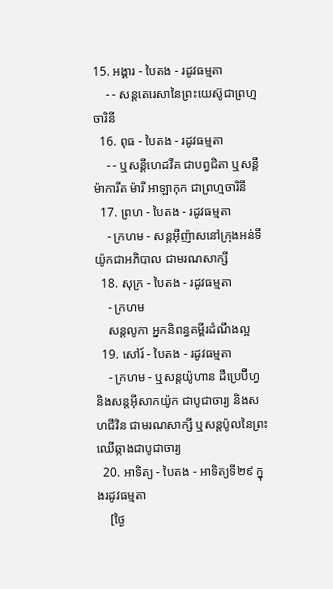15. អង្គារ - បៃតង - រដូវធម្មតា
    - - សន្តតេរេសានៃព្រះយេស៊ូជាព្រហ្មចារិនី
  16. ពុធ - បៃតង - រដូវធម្មតា
    - - ឬសន្ដីហេដវីគ ជាបព្វជិតា ឬសន្ដីម៉ាការីត ម៉ារី អាឡាកុក ជាព្រហ្មចារិនី
  17. ព្រហ - បៃតង - រដូវធម្មតា
    - ក្រហម - សន្តអ៊ីញ៉ាសនៅក្រុងអន់ទីយ៉ូកជាអភិបាល ជាមរណសាក្សី
  18. សុក្រ - បៃតង - រដូវធម្មតា
    - ក្រហម
    សន្តលូកា អ្នកនិពន្ធគម្ពីរដំណឹងល្អ
  19. សៅរ៍ - បៃតង - រដូវធម្មតា
    - ក្រហម - ឬសន្ដយ៉ូហាន ដឺប្រេប៊ីហ្វ និងសន្ដអ៊ីសាកយ៉ូក ជាបូជាចារ្យ និងសហជីវិន ជាមរណសាក្សី ឬសន្ដប៉ូលនៃព្រះឈើឆ្កាងជាបូជាចារ្យ
  20. អាទិត្យ - បៃតង - អាទិត្យទី២៩ ក្នុងរដូវធម្មតា
    [ថ្ងៃ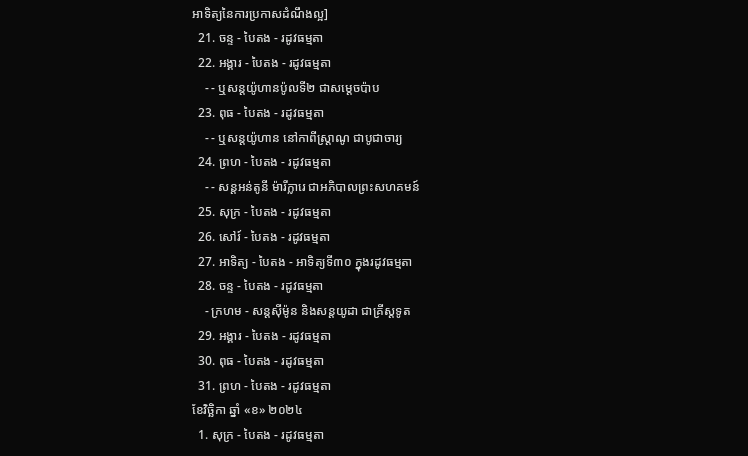អាទិត្យនៃការប្រកាសដំណឹងល្អ]
  21. ចន្ទ - បៃតង - រដូវធម្មតា
  22. អង្គារ - បៃតង - រដូវធម្មតា
    - - ឬសន្តយ៉ូហានប៉ូលទី២ ជាសម្ដេចប៉ាប
  23. ពុធ - បៃតង - រដូវធម្មតា
    - - ឬសន្ដយ៉ូហាន នៅកាពីស្រ្ដាណូ ជាបូជាចារ្យ
  24. ព្រហ - បៃតង - រដូវធម្មតា
    - - សន្តអន់តូនី ម៉ារីក្លារេ ជាអភិបាលព្រះសហគមន៍
  25. សុក្រ - បៃតង - រដូវធម្មតា
  26. សៅរ៍ - បៃតង - រដូវធម្មតា
  27. អាទិត្យ - បៃតង - អាទិត្យទី៣០ ក្នុងរដូវធម្មតា
  28. ចន្ទ - បៃតង - រដូវធម្មតា
    - ក្រហម - សន្ដស៊ីម៉ូន និងសន្ដយូដា ជាគ្រីស្ដទូត
  29. អង្គារ - បៃតង - រដូវធម្មតា
  30. ពុធ - បៃតង - រដូវធម្មតា
  31. ព្រហ - បៃតង - រដូវធម្មតា
ខែវិច្ឆិកា ឆ្នាំ «ខ» ២០២៤
  1. សុក្រ - បៃតង - រដូវធម្មតា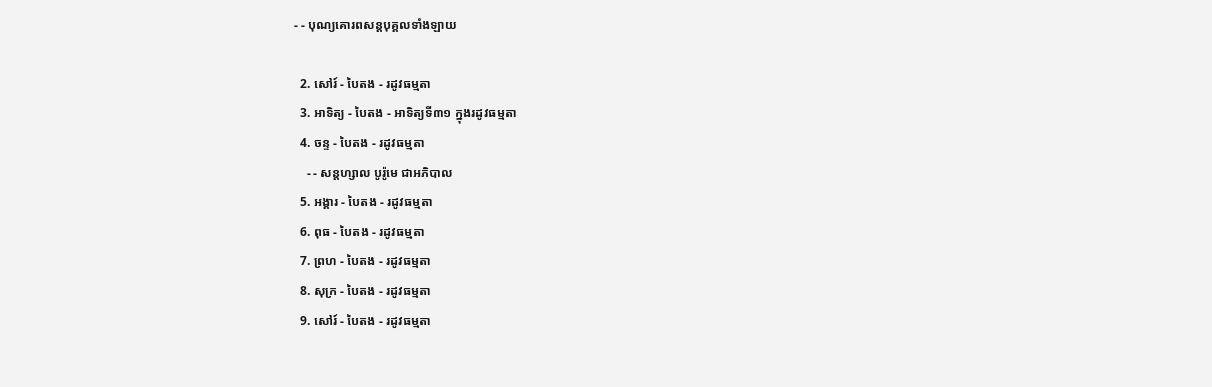- - បុណ្យគោរពសន្ដបុគ្គលទាំងឡាយ

  2. សៅរ៍ - បៃតង - រដូវធម្មតា
  3. អាទិត្យ - បៃតង - អាទិត្យទី៣១ ក្នុងរដូវធម្មតា
  4. ចន្ទ - បៃតង - រដូវធម្មតា
    - - សន្ដហ្សាល បូរ៉ូមេ ជាអភិបាល
  5. អង្គារ - បៃតង - រដូវធម្មតា
  6. ពុធ - បៃតង - រដូវធម្មតា
  7. ព្រហ - បៃតង - រដូវធម្មតា
  8. សុក្រ - បៃតង - រដូវធម្មតា
  9. សៅរ៍ - បៃតង - រដូវធម្មតា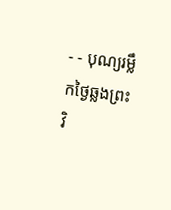- - បុណ្យរម្លឹកថ្ងៃឆ្លងព្រះវិ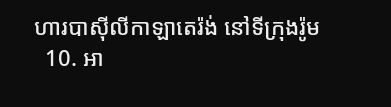ហារបាស៊ីលីកាឡាតេរ៉ង់ នៅទីក្រុងរ៉ូម
  10. អា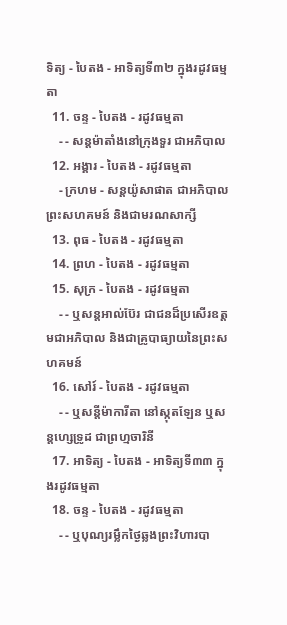ទិត្យ - បៃតង - អាទិត្យទី៣២ ក្នុងរដូវធម្មតា
  11. ចន្ទ - បៃតង - រដូវធម្មតា
    - - សន្ដម៉ាតាំងនៅក្រុងទួរ ជាអភិបាល
  12. អង្គារ - បៃតង - រដូវធម្មតា
    - ក្រហម - សន្ដយ៉ូសាផាត ជាអភិបាលព្រះសហគមន៍ និងជាមរណសាក្សី
  13. ពុធ - បៃតង - រដូវធម្មតា
  14. ព្រហ - បៃតង - រដូវធម្មតា
  15. សុក្រ - បៃតង - រដូវធម្មតា
    - - ឬសន្ដអាល់ប៊ែរ ជាជនដ៏ប្រសើរឧត្ដមជាអភិបាល និងជាគ្រូបាធ្យាយនៃព្រះសហគមន៍
  16. សៅរ៍ - បៃតង - រដូវធម្មតា
    - - ឬសន្ដីម៉ាការីតា នៅស្កុតឡែន ឬសន្ដហ្សេទ្រូដ ជាព្រហ្មចារិនី
  17. អាទិត្យ - បៃតង - អាទិត្យទី៣៣ ក្នុងរដូវធម្មតា
  18. ចន្ទ - បៃតង - រដូវធម្មតា
    - - ឬបុណ្យរម្លឹកថ្ងៃឆ្លងព្រះវិហារបា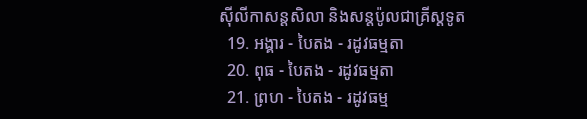ស៊ីលីកាសន្ដសិលា និងសន្ដប៉ូលជាគ្រីស្ដទូត
  19. អង្គារ - បៃតង - រដូវធម្មតា
  20. ពុធ - បៃតង - រដូវធម្មតា
  21. ព្រហ - បៃតង - រដូវធម្ម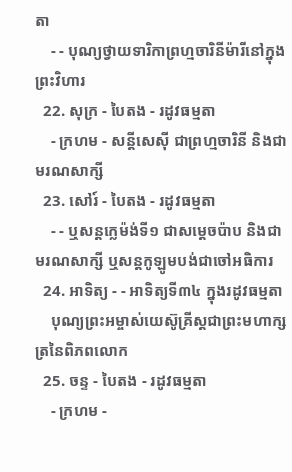តា
    - - បុណ្យថ្វាយទារិកាព្រហ្មចារិនីម៉ារីនៅក្នុងព្រះវិហារ
  22. សុក្រ - បៃតង - រដូវធម្មតា
    - ក្រហម - សន្ដីសេស៊ី ជាព្រហ្មចារិនី និងជាមរណសាក្សី
  23. សៅរ៍ - បៃតង - រដូវធម្មតា
    - - ឬសន្ដក្លេម៉ង់ទី១ ជាសម្ដេចប៉ាប និងជាមរណសាក្សី ឬសន្ដកូឡូមបង់ជាចៅអធិការ
  24. អាទិត្យ - - អាទិត្យទី៣៤ ក្នុងរដូវធម្មតា
    បុណ្យព្រះអម្ចាស់យេស៊ូគ្រីស្ដជាព្រះមហាក្សត្រនៃពិភពលោក
  25. ចន្ទ - បៃតង - រដូវធម្មតា
    - ក្រហម -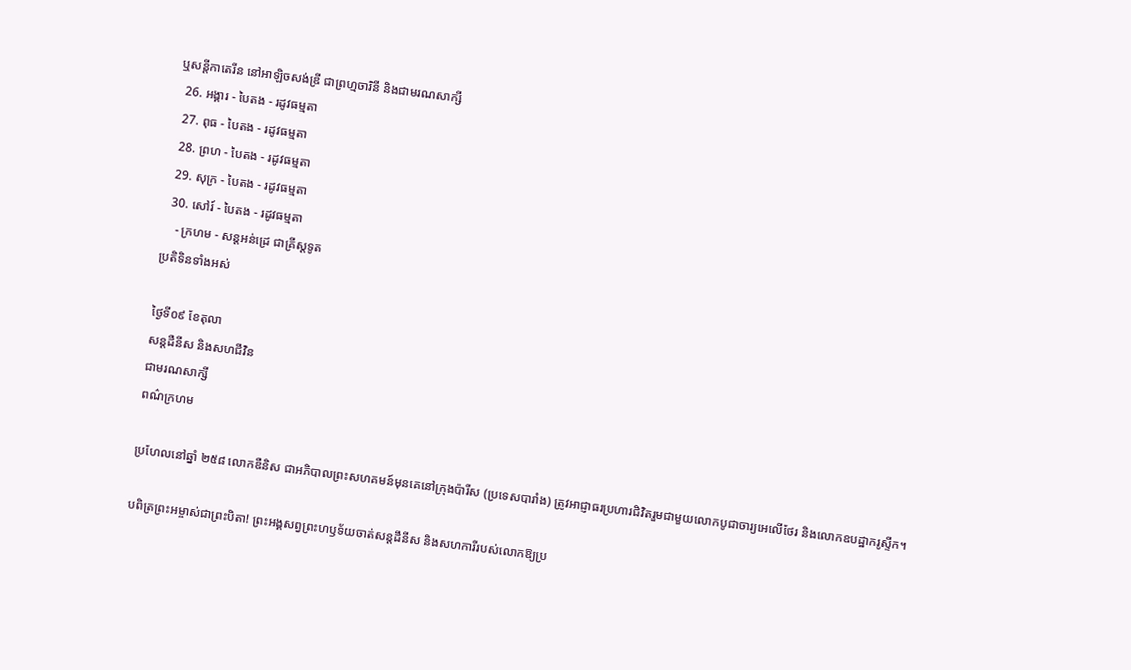ឬសន្ដីកាតេរីន នៅអាឡិចសង់ឌ្រី ជាព្រហ្មចារិនី និងជាមរណសាក្សី
  26. អង្គារ - បៃតង - រដូវធម្មតា
  27. ពុធ - បៃតង - រដូវធម្មតា
  28. ព្រហ - បៃតង - រដូវធម្មតា
  29. សុក្រ - បៃតង - រដូវធម្មតា
  30. សៅរ៍ - បៃតង - រដូវធម្មតា
    - ក្រហម - សន្ដអន់ដ្រេ ជាគ្រីស្ដទូត
ប្រតិទិនទាំងអស់

ថ្ងៃទី០៩ ខែតុលា
សន្ដដឺនីស និងសហជីវិន
ជាមរណសាក្សី
ពណ៌ក្រហម

ប្រហែលនៅឆ្នាំ ២៥៨ លោកឌឺនិស ជាអភិបាលព្រះសហគមន៍មុនគេនៅក្រុងប៉ារីស (ប្រទេសបារាំង) ត្រូវអាជ្ញាធរប្រហារជិវិតរួមជាមួយលោកបូជាចារ្យអេលើថែរ និងលោកឧបដ្ឋាករូស្ទីក។

បពិត្រព្រះអម្ចាស់ជាព្រះបិតា! ព្រះអង្គសព្វព្រះហឫទ័យចាត់សន្តដឹនីស និងសហការីរបស់លោកឱ្យប្រ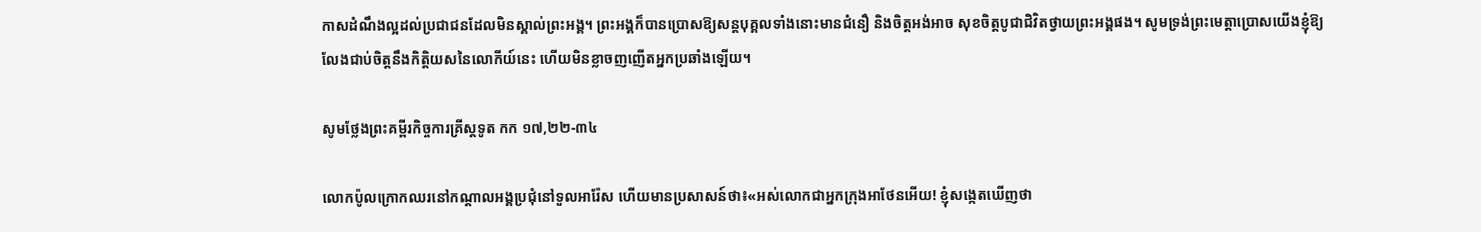កាសដំណឹងល្អដល់ប្រជាជនដែលមិនស្គាល់ព្រះអង្គ។ ព្រះអង្គក៏បានប្រោសឱ្យសន្តបុគ្គលទាំងនោះមានជំនឿ និងចិត្តអង់អាច សុខចិត្តបូជាជិវិតថ្វាយព្រះអង្គផង។ សូមទ្រង់ព្រះមេត្តាប្រោសយើងខ្ញុំឱ្យលែងជាប់ចិត្តនឹងកិត្តិយសនៃលោកីយ៍នេះ ហើយមិនខ្លាចញញើតអ្នកប្រឆាំងឡើយ។

សូមថ្លែងព្រះគម្ពីរកិច្ចការគ្រីស្ដទូត កក ១៧,២២-៣៤

លោកប៉ូលក្រោកឈរនៅកណ្ដាលអង្គប្រជុំនៅទួលអារ៉ែស ហើយមានប្រសាសន៍ថា៖«អស់លោកជាអ្នកក្រុងអាថែនអើយ! ខ្ញុំសង្កេតឃើញថា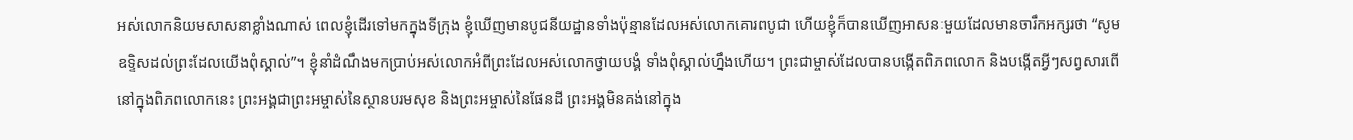អស់លោកនិយមសាសនាខ្លាំងណាស់ ពេលខ្ញុំដើរទៅមកក្នុងទីក្រុង ខ្ញុំឃើញមានបូជនីយ‌ដ្ឋានទាំងប៉ុន្មានដែលអស់លោកគោរពបូជា ហើយខ្ញុំក៏បានឃើញអាសនៈមួយដែលមានចារឹកអក្សរថា “សូមឧទ្ទិសដល់ព្រះដែលយើងពុំស្គាល់”។ ខ្ញុំនាំដំណឹងមកប្រាប់អស់លោកអំពីព្រះដែលអស់លោកថ្វាយ‌បង្គំ ទាំងពុំស្គាល់ហ្នឹងហើយ។ ព្រះ‌ជាម្ចាស់ដែលបានបង្កើតពិភព‌លោក និងបង្កើតអ្វីៗសព្វសារពើនៅក្នុងពិភព‌លោកនេះ ព្រះ‌អង្គជាព្រះ‌អម្ចាស់នៃស្ថានបរម‌សុខ និងព្រះ‌អម្ចាស់នៃផែន‌ដី ព្រះ‌អង្គមិនគង់នៅក្នុង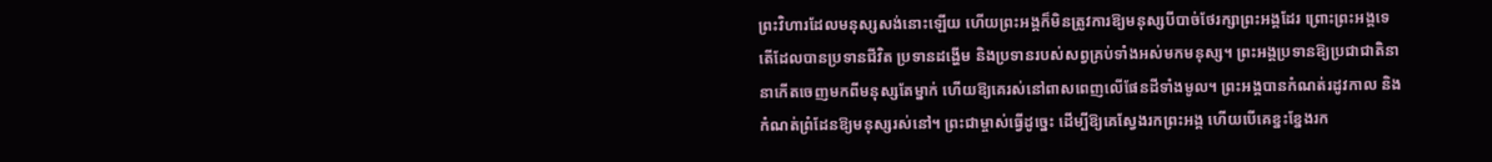ព្រះ‌វិហារដែលមនុស្សសង់នោះឡើយ ហើយព្រះ‌អង្គក៏មិនត្រូវការឱ្យមនុស្សបីបាច់ថែ‌រក្សាព្រះ‌អង្គដែរ ព្រោះព្រះ‌អង្គទេតើដែលបានប្រទានជីវិត ប្រទានដង្ហើម និងប្រទានរបស់សព្វគ្រប់ទាំងអស់មកមនុស្ស។ ព្រះ‌អង្គប្រទានឱ្យប្រជា‌ជាតិនានាកើតចេញមកពីមនុស្សតែម្នាក់ ហើយឱ្យគេរស់នៅពាស‌ពេញលើផែន‌ដីទាំងមូល។ ព្រះ‌អង្គបានកំណត់រដូវកាល និងកំណត់ព្រំ‌ដែនឱ្យមនុស្សរស់នៅ។ ព្រះ‌ជាម្ចាស់ធ្វើដូច្នេះ ដើម្បីឱ្យគេស្វែងរកព្រះ‌អង្គ ហើយបើគេខ្នះ‌ខ្នែងរក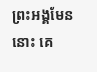ព្រះ‌អង្គមែននោះ គេ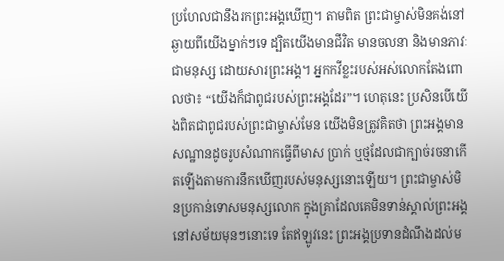ប្រហែលជានឹងរកព្រះ‌អង្គឃើញ។ តាមពិត ព្រះ‌ជាម្ចាស់មិនគង់នៅឆ្ងាយពីយើងម្នាក់ៗទេ ដ្បិតយើងមានជីវិត មានចលនា និងមានភាវៈជាមនុស្ស ដោយ‌សារព្រះ‌អង្គ។ អ្នកកវីខ្លះរបស់អស់លោកតែងពោលថា៖ “យើងក៏ជាពូជរបស់ព្រះ‌អង្គដែរ”។ ហេតុនេះ ប្រសិនបើយើងពិតជាពូជរបស់ព្រះ‌ជាម្ចាស់មែន យើងមិនត្រូវគិតថា ព្រះ‌អង្គមានសណ្ឋានដូចរូបសំណាកធ្វើពីមាស ប្រាក់ ឬថ្មដែលជាក្បាច់រចនាកើតឡើងតាមការនឹកឃើញរបស់មនុស្សនោះឡើយ។ ព្រះ‌ជាម្ចាស់មិនប្រកាន់ទោសមនុស្សលោក ក្នុងគ្រាដែលគេមិនទាន់ស្គាល់ព្រះ‌អង្គនៅសម័យមុនៗនោះទេ តែឥឡូវនេះ ព្រះ‌អង្គប្រទានដំណឹងដល់ម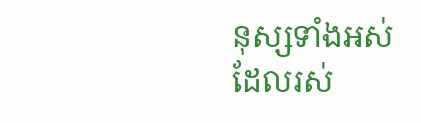នុស្សទាំងអស់ដែលរស់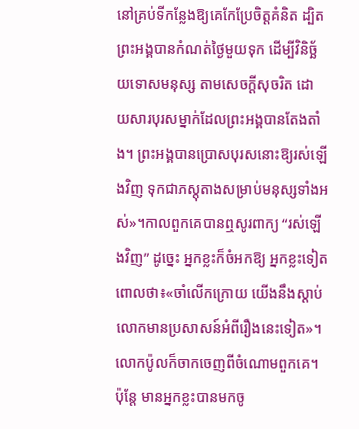នៅគ្រប់ទីកន្លែងឱ្យគេកែប្រែចិត្តគំនិត ដ្បិតព្រះ‌អង្គបានកំណត់ថ្ងៃមួយទុក ដើម្បីវិនិច្ឆ័យទោសមនុស្ស តាមសេចក្ដីសុចរិត ដោយ‌សារបុរសម្នាក់ដែលព្រះ‌អង្គបានតែង‌តាំង។ ព្រះ‌អង្គបានប្រោសបុរសនោះឱ្យរស់ឡើងវិញ ទុកជាភស្តុតាងសម្រាប់មនុស្សទាំងអស់»។កាលពួកគេបានឮសូរពាក្យ “រស់ឡើងវិញ” ដូច្នេះ អ្នកខ្លះក៏ចំអកឱ្យ អ្នកខ្លះទៀតពោលថា៖«ចាំលើកក្រោយ យើងនឹងស្ដាប់លោកមានប្រសាសន៍អំពីរឿងនេះទៀត»។ លោកប៉ូលក៏ចាកចេញពីចំណោមពួកគេ។ ប៉ុន្តែ មានអ្នកខ្លះបានមកចូ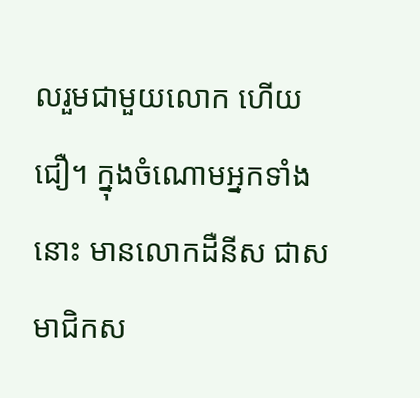លរួមជាមួយលោក ហើយជឿ។ ក្នុងចំណោមអ្នកទាំងនោះ មានលោកដឺនីស ជាសមាជិកស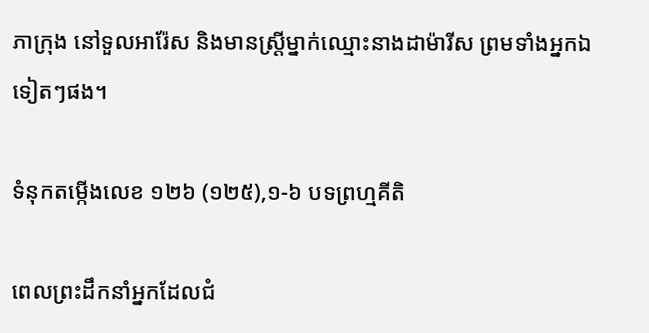ភាក្រុង នៅទួលអារ៉ែស និងមានស្ត្រីម្នាក់ឈ្មោះនាងដាម៉ា‌រីស ព្រមទាំងអ្នកឯទៀតៗផង។

ទំនុកតម្កើងលេខ ១២៦ (១២៥),១-៦ បទព្រហ្មគីតិ

ពេលព្រះដឹកនាំអ្នកដែលជំ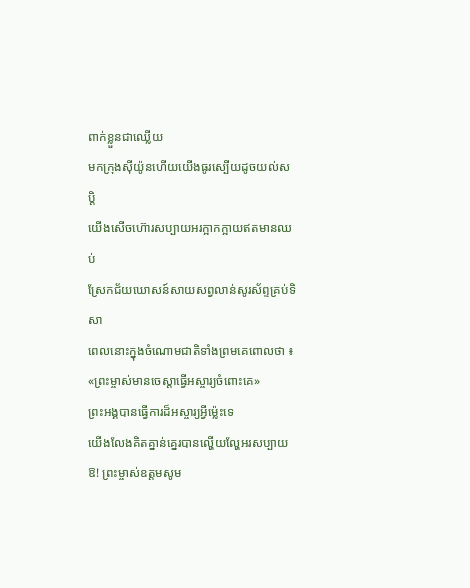ពាក់ខ្លួនជាឈ្លើយ
មកក្រុងស៊ីយ៉ូនហើយយើងធូរស្បើយដូចយល់សប្តិ
យើងសើចហ៊ោរសប្បាយអរក្អាកក្អាយឥតមានឈប់
ស្រែកជ័យឃោសន៍សាយសព្វលាន់សូរស័ព្ទគ្រប់ទិសា
ពេលនោះក្នុងចំណោមជាតិទាំងព្រមគេពោលថា ៖
«ព្រះម្ចាស់មានចេស្តាធ្វើអស្ចារ្យចំពោះគេ»
ព្រះអង្គបានធ្វើការដ៏អស្ចារ្យអ្វីម៉េ្លះទេ
យើងលែងគិតគ្នាន់គ្នេរបានល្ហើយល្ហែអរសប្បាយ
ឱ! ព្រះម្ចាស់ឧត្តមសូម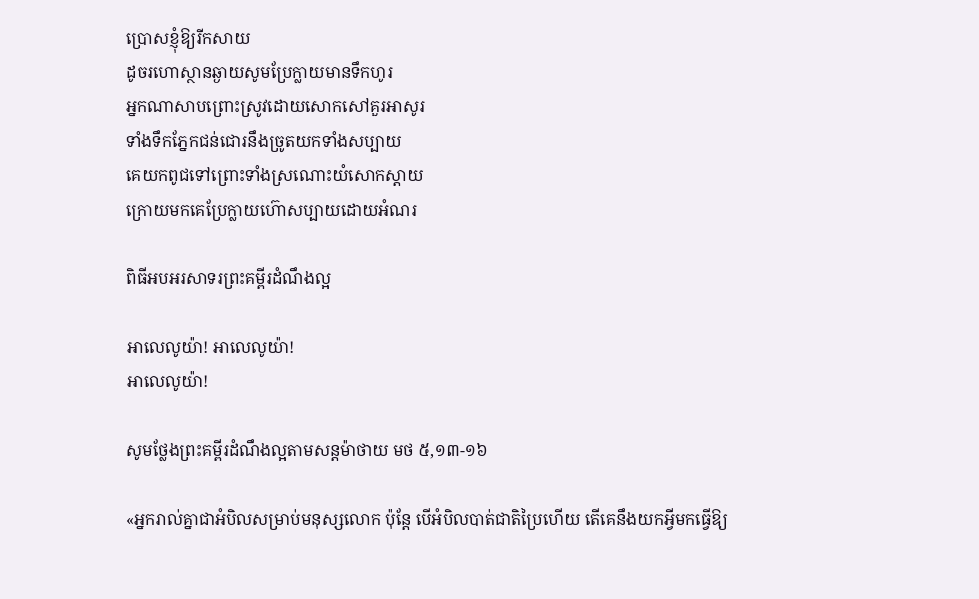ប្រោសខ្ញុំឱ្យរីកសាយ
ដូចរហោស្ថានឆ្ងាយសូមប្រែក្លាយមានទឹកហូរ
អ្នកណាសាបព្រោះស្រូវដោយសោកសៅគួរអាសូរ
ទាំងទឹកភ្នែកជន់ជោរនឹងច្រូតយកទាំងសប្បាយ
គេយកពូជទៅព្រោះទាំងស្រណោះយំសោកស្តាយ
ក្រោយមកគេប្រែក្លាយហ៊ោសប្បាយដោយអំណរ

ពិធីអបអរសាទរព្រះគម្ពីរដំណឹងល្អ

អាលេលូយ៉ា! អាលេលូយ៉ា!
អាលេលូយ៉ា!

សូមថ្លែងព្រះគម្ពីរដំណឹងល្អតាមសន្តម៉ាថាយ មថ ៥,១៣-១៦

«អ្នករាល់គ្នាជាអំបិលសម្រាប់មនុស្សលោក ប៉ុន្តែ បើអំបិលបាត់ជាតិប្រៃហើយ តើគេនឹងយកអ្វីមកធ្វើឱ្យ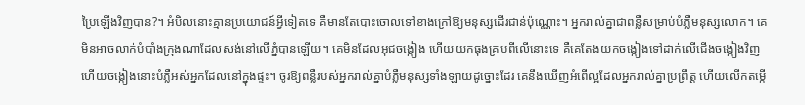ប្រៃឡើងវិញបាន?។ អំបិលនោះគ្មានប្រយោជន៍អ្វីទៀតទេ គឺមានតែបោះចោលទៅខាងក្រៅឱ្យមនុស្សដើរជាន់ប៉ុណ្ណោះ។ អ្នករាល់គ្នាជាពន្លឺសម្រាប់បំភ្លឺមនុស្សលោក។ គេមិនអាចលាក់បំបាំងក្រុងណាដែលសង់នៅលើភ្នំបានឡើយ។ គេមិនដែលអុជចង្កៀង ហើយយកធុងគ្របពីលើនោះទេ គឺគេតែងយកចង្កៀងទៅដាក់លើជើងចង្កៀងវិញ ហើយចង្កៀងនោះបំភ្លឺអស់អ្នកដែលនៅក្នុងផ្ទះ។ ចូរឱ្យពន្លឺរបស់អ្នករាល់គ្នាបំភ្លឺមនុស្សទាំង‌ឡាយដូច្នោះដែរ គេនឹងឃើញអំពើល្អដែលអ្នករាល់គ្នាប្រព្រឹត្ត ហើយលើកតម្កើ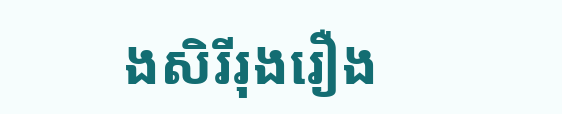ងសិរី‌រុងរឿង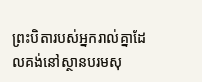ព្រះ‌បិតារបស់អ្នករាល់គ្នាដែលគង់នៅស្ថានបរម‌សុ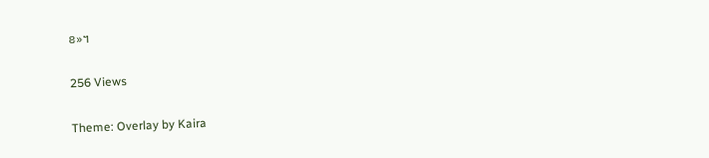ខ»។

256 Views

Theme: Overlay by Kaira